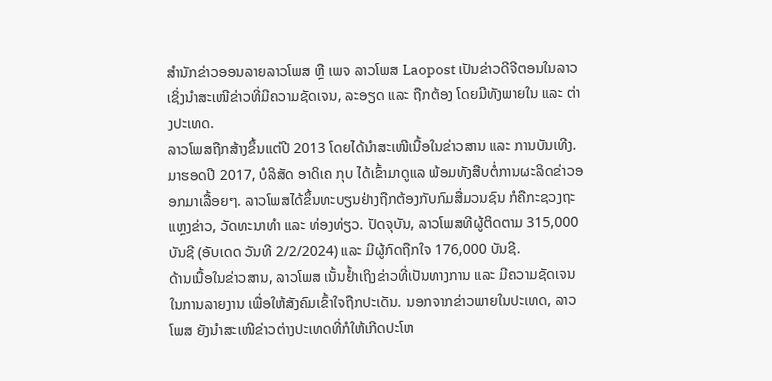ສຳນັກຂ່າວອອນລາຍລາວໂພສ ຫຼື ເພຈ ລາວໂພສ Laopost ເປັນຂ່າວດີຈີຕອນໃນລາວ ເຊິ່ງນຳສະເໜີຂ່າວທີ່ມີຄວາມຊັດເຈນ, ລະອຽດ ແລະ ຖືກຕ້ອງ ໂດຍມີທັງພາຍໃນ ແລະ ຕ່າງປະເທດ.
ລາວໂພສຖືກສ້າງຂຶ້ນແຕ່ປີ 2013 ໂດຍໄດ້ນຳສະເໜີເນື້ອໃນຂ່າວສານ ແລະ ການບັນເທີງ. ມາຮອດປີ 2017, ບໍລິສັດ ອາດິເຄ ກຸບ ໄດ້ເຂົ້າມາດູແລ ພ້ອມທັງສືບຕໍ່ການຜະລິດຂ່າວອອກມາເລື້ອຍໆ. ລາວໂພສໄດ້ຂຶ້ນທະບຽນຢ່າງຖືກຕ້ອງກັບກົມສື່ມວນຊົນ ກໍຄືກະຊວງຖະແຫຼງຂ່າວ, ວັດທະນາທຳ ແລະ ທ່ອງທ່ຽວ. ປັດຈຸບັນ, ລາວໂພສທີຜູ້ຕິດຕາມ 315,000 ບັນຊີ (ອັບເດດ ວັນທີ 2/2/2024) ແລະ ມີຜູ້ກົດຖືກໃຈ 176,000 ບັນຊີ.
ດ້ານເນື້ອໃນຂ່າວສານ, ລາວໂພສ ເນັ້ນຢໍ້າເຖິງຂ່າວທີ່ເປັນທາງການ ແລະ ມີຄວາມຊັດເຈນໃນການລາຍງານ ເພື່ອໃຫ້ສັງຄົມເຂົ້າໃຈຖືກປະເດັນ. ນອກຈາກຂ່າວພາຍໃນປະເທດ, ລາວໂພສ ຍັງນຳສະເໜີຂ່າວຕ່າງປະເທດທີ່ກໍໃຫ້ເກີດປະໂຫ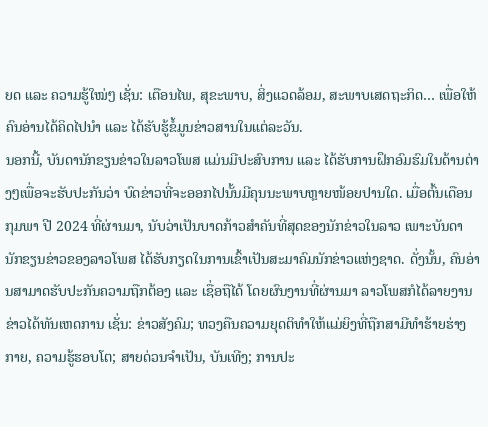ຍດ ແລະ ຄວາມຮູ້ໃໝ່ໆ ເຊັ່ນ: ເຕືອນໄພ, ສຸຂະພາບ, ສິ່ງແວດລ້ອມ, ສະພາບເສດຖະກິດ… ເພື່ອໃຫ້ຄົນອ່ານໄດ້ຄິດໄປນຳ ແລະ ໄດ້ຮັບຮູ້ຂໍ້ມູນຂ່າວສານໃນແຕ່ລະວັນ.
ນອກນີ້, ບັນດານັກຂຽນຂ່າວໃນລາວໂພສ ແມ່ນມີປະສົບການ ແລະ ໄດ້ຮັບການຝຶກອົມຮົມໃນດ້ານຕ່າງໆເພື່ອຈະຮັບປະກັນວ່າ ບົດຂ່າວທີ່ຈະອອກໄປນັ້ນມີຄຸນນະພາບຫຼາຍໜ້ອຍປານໃດ. ເມື່ອຕົ້ນເດືອນກຸມພາ ປີ 2024 ທີ່ຜ່ານມາ, ນັບວ່າເປັນບາດກ້າວສຳຄັນທີ່ສຸດຂອງນັກຂ່າວໃນລາວ ເພາະບັນດານັກຂຽນຂ່າວຂອງລາວໂພສ ໄດ້ຮັບກຽດໃນການເຂົ້າເປັນສະມາຄົມນັກຂ່າວແຫ່ງຊາດ. ດັ່ງນັ້ນ, ຄົນອ່ານສາມາດຮັບປະກັນຄວາມຖືກຕ້ອງ ແລະ ເຊື່ອຖືໄດ້ ໂດຍຜົນງານທີ່ຜ່ານມາ ລາວໂພສກໍໄດ້ລາຍງານຂ່າວໄດ້ທັນເຫດການ ເຊັ່ນ: ຂ່າວສັງຄົມ; ທວງຄືນຄວາມຍຸດຕິທຳໃຫ້ແມ່ຍິງທີ່ຖືກສາມີທຳຮ້າຍຮ່າງກາຍ, ຄວາມຮູ້ຮອບໂຕ; ສາຍດ່ວນຈຳເປັນ, ບັນເທີງ; ການປະ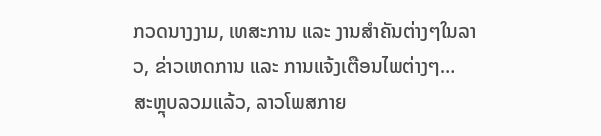ກວດນາງງາມ, ເທສະການ ແລະ ງານສຳຄັນຕ່າງໆໃນລາວ, ຂ່າວເຫດການ ແລະ ການແຈ້ງເຕືອນໄພຕ່າງໆ…
ສະຫຼຸບລວມແລ້ວ, ລາວໂພສກາຍ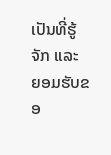ເປັນທີ່ຮູ້ຈັກ ແລະ ຍອມຮັບຂອ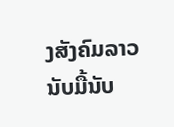ງສັງຄົມລາວນັບມື້ນັບ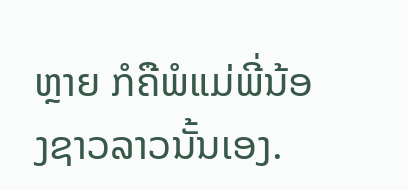ຫຼາຍ ກໍຄືພໍແມ່ພີ່ນ້ອງຊາວລາວນັ້ນເອງ.